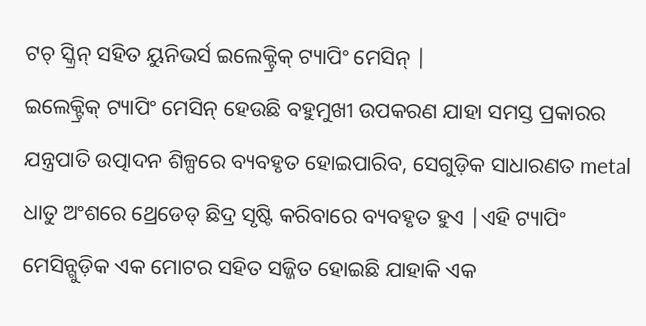ଟଚ୍ ସ୍କ୍ରିନ୍ ସହିତ ୟୁନିଭର୍ସ ଇଲେକ୍ଟ୍ରିକ୍ ଟ୍ୟାପିଂ ମେସିନ୍ |
ଇଲେକ୍ଟ୍ରିକ୍ ଟ୍ୟାପିଂ ମେସିନ୍ ହେଉଛି ବହୁମୁଖୀ ଉପକରଣ ଯାହା ସମସ୍ତ ପ୍ରକାରର ଯନ୍ତ୍ରପାତି ଉତ୍ପାଦନ ଶିଳ୍ପରେ ବ୍ୟବହୃତ ହୋଇପାରିବ, ସେଗୁଡ଼ିକ ସାଧାରଣତ metal ଧାତୁ ଅଂଶରେ ଥ୍ରେଡେଡ୍ ଛିଦ୍ର ସୃଷ୍ଟି କରିବାରେ ବ୍ୟବହୃତ ହୁଏ |ଏହି ଟ୍ୟାପିଂ ମେସିନ୍ଗୁଡ଼ିକ ଏକ ମୋଟର ସହିତ ସଜ୍ଜିତ ହୋଇଛି ଯାହାକି ଏକ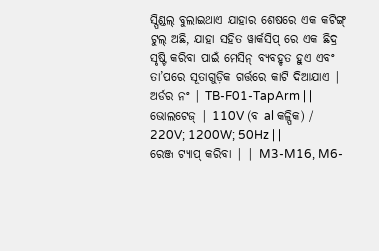ସ୍ପିଣ୍ଡଲ୍ ବୁଲାଇଥାଏ ଯାହାର ଶେଷରେ ଏକ କଟିଙ୍ଗ୍ ଟୁଲ୍ ଅଛି, ଯାହା ସହିତ ୱାର୍କସିପ୍ ରେ ଏକ ଛିଦ୍ର ସୃଷ୍ଟି କରିବା ପାଇଁ ମେସିନ୍ ବ୍ୟବହୃତ ହୁଏ ଏବଂ ତା’ପରେ ସୂତାଗୁଡ଼ିକ ଗର୍ତ୍ତରେ କାଟି ଦିଆଯାଏ |
ଅର୍ଡର ନଂ | TB-F01-TapArm | |
ଭୋଲଟେଜ୍ | 110V (ବ al କଳ୍ପିକ) / 220V; 1200W; 50Hz | |
ରେଞ୍ଜ ଟ୍ୟାପ୍ କରିବା | | M3-M16, M6-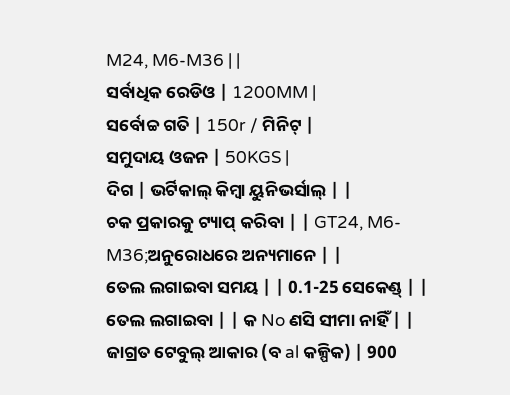M24, M6-M36 | |
ସର୍ବାଧିକ ରେଡିଓ | 1200MM |
ସର୍ବୋଚ୍ଚ ଗତି | 150r / ମିନିଟ୍ |
ସମୁଦାୟ ଓଜନ | 50KGS |
ଦିଗ | ଭର୍ଟିକାଲ୍ କିମ୍ବା ୟୁନିଭର୍ସାଲ୍ | |
ଚକ ପ୍ରକାରକୁ ଟ୍ୟାପ୍ କରିବା | | GT24, M6-M36;ଅନୁରୋଧରେ ଅନ୍ୟମାନେ | |
ତେଲ ଲଗାଇବା ସମୟ | | 0.1-25 ସେକେଣ୍ଡ୍ | |
ତେଲ ଲଗାଇବା | | କ No ଣସି ସୀମା ନାହିଁ | |
ଜାଗ୍ରତ ଟେବୁଲ୍ ଆକାର (ବ al କଳ୍ପିକ) | 900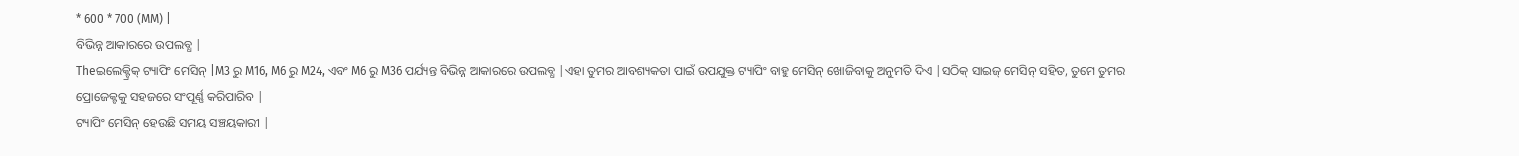* 600 * 700 (MM) |
ବିଭିନ୍ନ ଆକାରରେ ଉପଲବ୍ଧ |
Theଇଲେକ୍ଟ୍ରିକ୍ ଟ୍ୟାପିଂ ମେସିନ୍ |M3 ରୁ M16, M6 ରୁ M24, ଏବଂ M6 ରୁ M36 ପର୍ଯ୍ୟନ୍ତ ବିଭିନ୍ନ ଆକାରରେ ଉପଲବ୍ଧ |ଏହା ତୁମର ଆବଶ୍ୟକତା ପାଇଁ ଉପଯୁକ୍ତ ଟ୍ୟାପିଂ ବାହୁ ମେସିନ୍ ଖୋଜିବାକୁ ଅନୁମତି ଦିଏ |ସଠିକ୍ ସାଇଜ୍ ମେସିନ୍ ସହିତ, ତୁମେ ତୁମର ପ୍ରୋଜେକ୍ଟକୁ ସହଜରେ ସଂପୂର୍ଣ୍ଣ କରିପାରିବ |
ଟ୍ୟାପିଂ ମେସିନ୍ ହେଉଛି ସମୟ ସଞ୍ଚୟକାରୀ |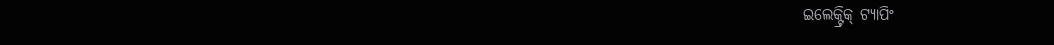ଇଲେକ୍ଟ୍ରିକ୍ ଟ୍ୟାପିଂ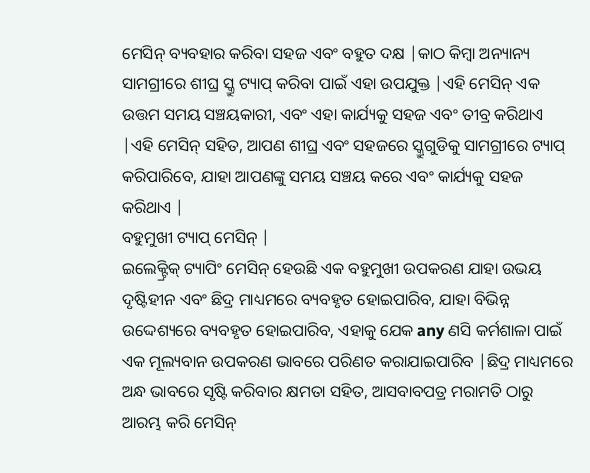ମେସିନ୍ ବ୍ୟବହାର କରିବା ସହଜ ଏବଂ ବହୁତ ଦକ୍ଷ |କାଠ କିମ୍ବା ଅନ୍ୟାନ୍ୟ ସାମଗ୍ରୀରେ ଶୀଘ୍ର ସ୍କ୍ରୁ ଟ୍ୟାପ୍ କରିବା ପାଇଁ ଏହା ଉପଯୁକ୍ତ |ଏହି ମେସିନ୍ ଏକ ଉତ୍ତମ ସମୟ ସଞ୍ଚୟକାରୀ, ଏବଂ ଏହା କାର୍ଯ୍ୟକୁ ସହଜ ଏବଂ ତୀବ୍ର କରିଥାଏ |ଏହି ମେସିନ୍ ସହିତ, ଆପଣ ଶୀଘ୍ର ଏବଂ ସହଜରେ ସ୍କ୍ରୁଗୁଡିକୁ ସାମଗ୍ରୀରେ ଟ୍ୟାପ୍ କରିପାରିବେ, ଯାହା ଆପଣଙ୍କୁ ସମୟ ସଞ୍ଚୟ କରେ ଏବଂ କାର୍ଯ୍ୟକୁ ସହଜ କରିଥାଏ |
ବହୁମୁଖୀ ଟ୍ୟାପ୍ ମେସିନ୍ |
ଇଲେକ୍ଟ୍ରିକ୍ ଟ୍ୟାପିଂ ମେସିନ୍ ହେଉଛି ଏକ ବହୁମୁଖୀ ଉପକରଣ ଯାହା ଉଭୟ ଦୃଷ୍ଟିହୀନ ଏବଂ ଛିଦ୍ର ମାଧ୍ୟମରେ ବ୍ୟବହୃତ ହୋଇପାରିବ, ଯାହା ବିଭିନ୍ନ ଉଦ୍ଦେଶ୍ୟରେ ବ୍ୟବହୃତ ହୋଇପାରିବ, ଏହାକୁ ଯେକ any ଣସି କର୍ମଶାଳା ପାଇଁ ଏକ ମୂଲ୍ୟବାନ ଉପକରଣ ଭାବରେ ପରିଣତ କରାଯାଇପାରିବ |ଛିଦ୍ର ମାଧ୍ୟମରେ ଅନ୍ଧ ଭାବରେ ସୃଷ୍ଟି କରିବାର କ୍ଷମତା ସହିତ, ଆସବାବପତ୍ର ମରାମତି ଠାରୁ ଆରମ୍ଭ କରି ମେସିନ୍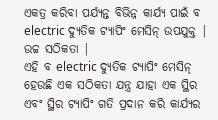ଏକତ୍ର କରିବା ପର୍ଯ୍ୟନ୍ତ ବିଭିନ୍ନ କାର୍ଯ୍ୟ ପାଇଁ ବ electric ଦ୍ୟୁତିକ ଟ୍ୟାପିଂ ମେସିନ୍ ଉପଯୁକ୍ତ |
ଉଚ୍ଚ ସଠିକତା |
ଏହି ବ electric ଦ୍ୟୁତିକ ଟ୍ୟାପିଂ ମେସିନ୍ ହେଉଛି ଏକ ସଠିକତା ଯନ୍ତ୍ର ଯାହା ଏକ ସ୍ଥିର ଏବଂ ସ୍ଥିର ଟ୍ୟାପିଂ ଗତି ପ୍ରଦାନ କରି କାର୍ଯ୍ୟର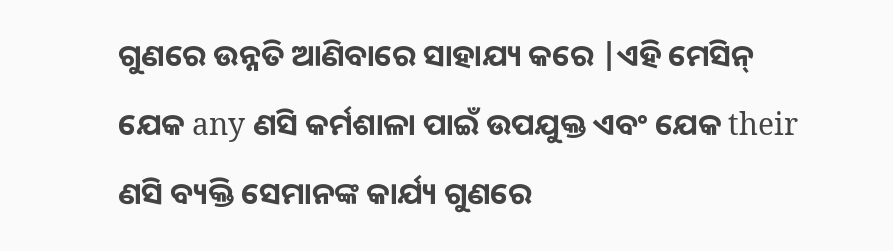ଗୁଣରେ ଉନ୍ନତି ଆଣିବାରେ ସାହାଯ୍ୟ କରେ |ଏହି ମେସିନ୍ ଯେକ any ଣସି କର୍ମଶାଳା ପାଇଁ ଉପଯୁକ୍ତ ଏବଂ ଯେକ their ଣସି ବ୍ୟକ୍ତି ସେମାନଙ୍କ କାର୍ଯ୍ୟ ଗୁଣରେ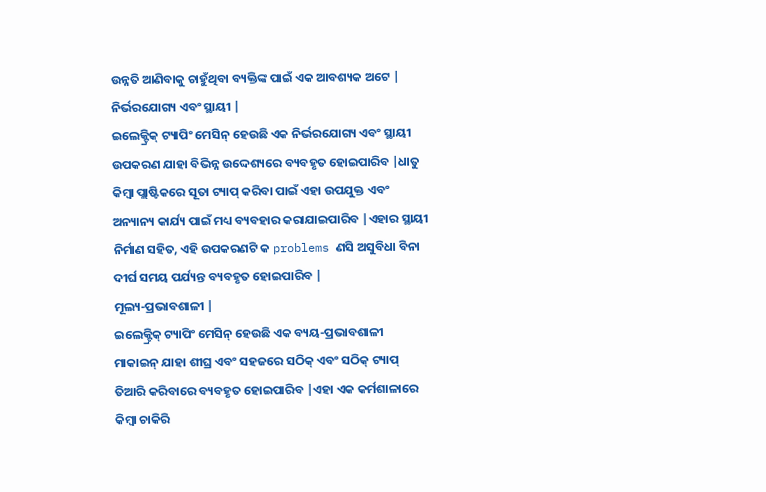ଉନ୍ନତି ଆଣିବାକୁ ଚାହୁଁଥିବା ବ୍ୟକ୍ତିଙ୍କ ପାଇଁ ଏକ ଆବଶ୍ୟକ ଅଟେ |
ନିର୍ଭରଯୋଗ୍ୟ ଏବଂ ସ୍ଥାୟୀ |
ଇଲେକ୍ଟ୍ରିକ୍ ଟ୍ୟାପିଂ ମେସିନ୍ ହେଉଛି ଏକ ନିର୍ଭରଯୋଗ୍ୟ ଏବଂ ସ୍ଥାୟୀ ଉପକରଣ ଯାହା ବିଭିନ୍ନ ଉଦ୍ଦେଶ୍ୟରେ ବ୍ୟବହୃତ ହୋଇପାରିବ |ଧାତୁ କିମ୍ବା ପ୍ଲାଷ୍ଟିକରେ ସୂତା ଟ୍ୟାପ୍ କରିବା ପାଇଁ ଏହା ଉପଯୁକ୍ତ ଏବଂ ଅନ୍ୟାନ୍ୟ କାର୍ଯ୍ୟ ପାଇଁ ମଧ୍ୟ ବ୍ୟବହାର କରାଯାଇପାରିବ |ଏହାର ସ୍ଥାୟୀ ନିର୍ମାଣ ସହିତ, ଏହି ଉପକରଣଟି କ problems ଣସି ଅସୁବିଧା ବିନା ଦୀର୍ଘ ସମୟ ପର୍ଯ୍ୟନ୍ତ ବ୍ୟବହୃତ ହୋଇପାରିବ |
ମୂଲ୍ୟ-ପ୍ରଭାବଶାଳୀ |
ଇଲେକ୍ଟ୍ରିକ୍ ଟ୍ୟାପିଂ ମେସିନ୍ ହେଉଛି ଏକ ବ୍ୟୟ-ପ୍ରଭାବଶାଳୀ ମାକାଇନ୍ ଯାହା ଶୀଘ୍ର ଏବଂ ସହଜରେ ସଠିକ୍ ଏବଂ ସଠିକ୍ ଟ୍ୟାପ୍ ତିଆରି କରିବାରେ ବ୍ୟବହୃତ ହୋଇପାରିବ |ଏହା ଏକ କର୍ମଶାଳାରେ କିମ୍ବା ଚାକିରି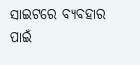ସାଇଟରେ ବ୍ୟବହାର ପାଇଁ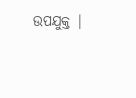ଉପଯୁକ୍ତ |